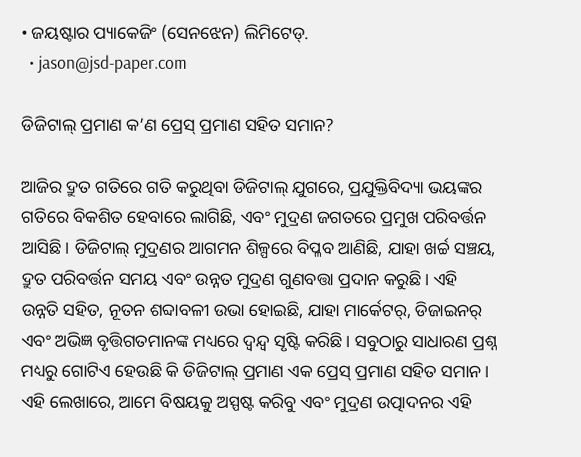• ଜୟଷ୍ଟାର ପ୍ୟାକେଜିଂ (ସେନଝେନ) ଲିମିଟେଡ୍.
  • jason@jsd-paper.com

ଡିଜିଟାଲ୍ ପ୍ରମାଣ କ’ଣ ପ୍ରେସ୍ ପ୍ରମାଣ ସହିତ ସମାନ?

ଆଜିର ଦ୍ରୁତ ଗତିରେ ଗତି କରୁଥିବା ଡିଜିଟାଲ୍ ଯୁଗରେ, ପ୍ରଯୁକ୍ତିବିଦ୍ୟା ଭୟଙ୍କର ଗତିରେ ବିକଶିତ ହେବାରେ ଲାଗିଛି, ଏବଂ ମୁଦ୍ରଣ ଜଗତରେ ପ୍ରମୁଖ ପରିବର୍ତ୍ତନ ଆସିଛି। ଡିଜିଟାଲ୍ ମୁଦ୍ରଣର ଆଗମନ ଶିଳ୍ପରେ ବିପ୍ଳବ ଆଣିଛି, ଯାହା ଖର୍ଚ୍ଚ ସଞ୍ଚୟ, ଦ୍ରୁତ ପରିବର୍ତ୍ତନ ସମୟ ଏବଂ ଉନ୍ନତ ମୁଦ୍ରଣ ଗୁଣବତ୍ତା ପ୍ରଦାନ କରୁଛି। ଏହି ଉନ୍ନତି ସହିତ, ନୂତନ ଶବ୍ଦାବଳୀ ଉଭା ହୋଇଛି, ଯାହା ମାର୍କେଟର୍, ଡିଜାଇନର୍ ଏବଂ ଅଭିଜ୍ଞ ବୃତ୍ତିଗତମାନଙ୍କ ମଧ୍ୟରେ ଦ୍ୱନ୍ଦ୍ୱ ସୃଷ୍ଟି କରିଛି। ସବୁଠାରୁ ସାଧାରଣ ପ୍ରଶ୍ନ ମଧ୍ୟରୁ ଗୋଟିଏ ହେଉଛି କି ଡିଜିଟାଲ୍ ପ୍ରମାଣ ଏକ ପ୍ରେସ୍ ପ୍ରମାଣ ସହିତ ସମାନ। ଏହି ଲେଖାରେ, ଆମେ ବିଷୟକୁ ଅସ୍ପଷ୍ଟ କରିବୁ ଏବଂ ମୁଦ୍ରଣ ଉତ୍ପାଦନର ଏହି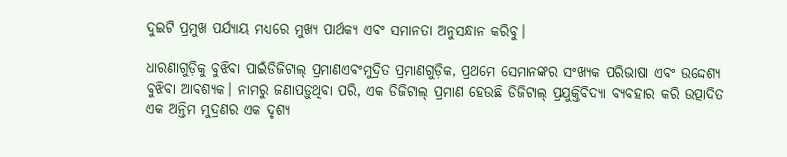ଦୁଇଟି ପ୍ରମୁଖ ପର୍ଯ୍ୟାୟ ମଧ୍ୟରେ ମୁଖ୍ୟ ପାର୍ଥକ୍ୟ ଏବଂ ସମାନତା ଅନୁସନ୍ଧାନ କରିବୁ।

ଧାରଣାଗୁଡ଼ିକୁ ବୁଝିବା ପାଇଁଡିଜିଟାଲ୍ ପ୍ରମାଣଏବଂମୁଦ୍ରିତ ପ୍ରମାଣଗୁଡ଼ିକ, ପ୍ରଥମେ ସେମାନଙ୍କର ସଂଖ୍ୟକ ପରିଭାଷା ଏବଂ ଉଦ୍ଦେଶ୍ୟ ବୁଝିବା ଆବଶ୍ୟକ। ନାମରୁ ଜଣାପଡ଼ୁଥିବା ପରି, ଏକ ଡିଜିଟାଲ୍ ପ୍ରମାଣ ହେଉଛି ଡିଜିଟାଲ୍ ପ୍ରଯୁକ୍ତିବିଦ୍ୟା ବ୍ୟବହାର କରି ଉତ୍ପାଦିତ ଏକ ଅନ୍ତିମ ମୁଦ୍ରଣର ଏକ ଦୃଶ୍ୟ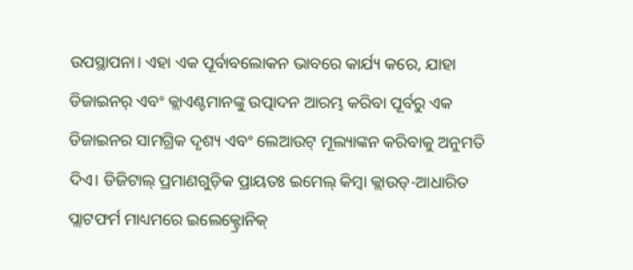ଉପସ୍ଥାପନା। ଏହା ଏକ ପୂର୍ବାବଲୋକନ ଭାବରେ କାର୍ଯ୍ୟ କରେ, ଯାହା ଡିଜାଇନର୍ ଏବଂ କ୍ଲାଏଣ୍ଟମାନଙ୍କୁ ଉତ୍ପାଦନ ଆରମ୍ଭ କରିବା ପୂର୍ବରୁ ଏକ ଡିଜାଇନର ସାମଗ୍ରିକ ଦୃଶ୍ୟ ଏବଂ ଲେଆଉଟ୍ ମୂଲ୍ୟାଙ୍କନ କରିବାକୁ ଅନୁମତି ଦିଏ। ଡିଜିଟାଲ୍ ପ୍ରମାଣଗୁଡ଼ିକ ପ୍ରାୟତଃ ଇମେଲ୍ କିମ୍ବା କ୍ଲାଉଡ୍-ଆଧାରିତ ପ୍ଲାଟଫର୍ମ ମାଧ୍ୟମରେ ଇଲେକ୍ଟ୍ରୋନିକ୍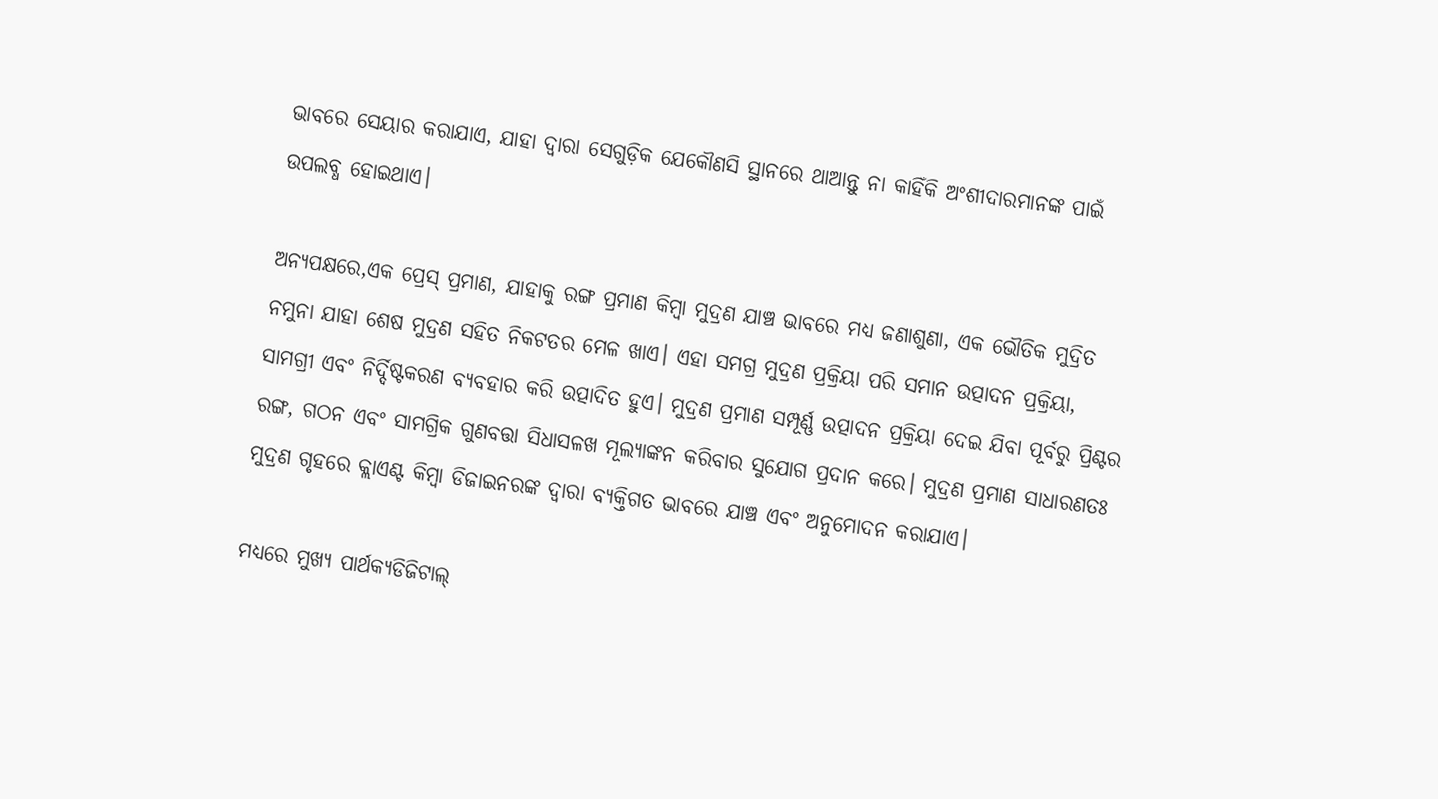ଭାବରେ ସେୟାର କରାଯାଏ, ଯାହା ଦ୍ଵାରା ସେଗୁଡ଼ିକ ଯେକୌଣସି ସ୍ଥାନରେ ଥାଆନ୍ତୁ ନା କାହିଁକି ଅଂଶୀଦାରମାନଙ୍କ ପାଇଁ ଉପଲବ୍ଧ ହୋଇଥାଏ।

ଅନ୍ୟପକ୍ଷରେ,ଏକ ପ୍ରେସ୍ ପ୍ରମାଣ, ଯାହାକୁ ରଙ୍ଗ ପ୍ରମାଣ କିମ୍ବା ମୁଦ୍ରଣ ଯାଞ୍ଚ ଭାବରେ ମଧ୍ୟ ଜଣାଶୁଣା, ଏକ ଭୌତିକ ମୁଦ୍ରିତ ନମୁନା ଯାହା ଶେଷ ମୁଦ୍ରଣ ସହିତ ନିକଟତର ମେଳ ଖାଏ। ଏହା ସମଗ୍ର ମୁଦ୍ରଣ ପ୍ରକ୍ରିୟା ପରି ସମାନ ଉତ୍ପାଦନ ପ୍ରକ୍ରିୟା, ସାମଗ୍ରୀ ଏବଂ ନିର୍ଦ୍ଦିଷ୍ଟକରଣ ବ୍ୟବହାର କରି ଉତ୍ପାଦିତ ହୁଏ। ମୁଦ୍ରଣ ପ୍ରମାଣ ସମ୍ପୂର୍ଣ୍ଣ ଉତ୍ପାଦନ ପ୍ରକ୍ରିୟା ଦେଇ ଯିବା ପୂର୍ବରୁ ପ୍ରିଣ୍ଟର ରଙ୍ଗ, ଗଠନ ଏବଂ ସାମଗ୍ରିକ ଗୁଣବତ୍ତା ସିଧାସଳଖ ମୂଲ୍ୟାଙ୍କନ କରିବାର ସୁଯୋଗ ପ୍ରଦାନ କରେ। ମୁଦ୍ରଣ ପ୍ରମାଣ ସାଧାରଣତଃ ମୁଦ୍ରଣ ଗୃହରେ କ୍ଲାଏଣ୍ଟ କିମ୍ବା ଡିଜାଇନରଙ୍କ ଦ୍ୱାରା ବ୍ୟକ୍ତିଗତ ଭାବରେ ଯାଞ୍ଚ ଏବଂ ଅନୁମୋଦନ କରାଯାଏ।

ମଧ୍ୟରେ ମୁଖ୍ୟ ପାର୍ଥକ୍ୟଡିଜିଟାଲ୍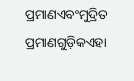ପ୍ରମାଣଏବଂମୁଦ୍ରିତ ପ୍ରମାଣଗୁଡ଼ିକଏହା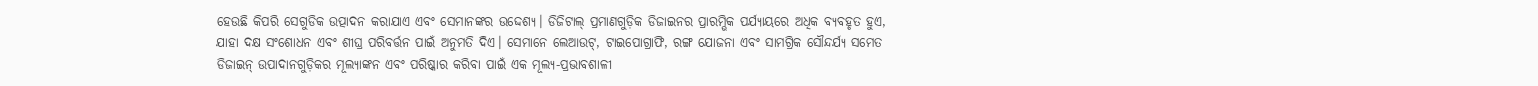ହେଉଛି କିପରି ସେଗୁଡିକ ଉତ୍ପାଦନ କରାଯାଏ ଏବଂ ସେମାନଙ୍କର ଉଦ୍ଦେଶ୍ୟ। ଡିଜିଟାଲ୍ ପ୍ରମାଣଗୁଡ଼ିକ ଡିଜାଇନର ପ୍ରାରମ୍ଭିକ ପର୍ଯ୍ୟାୟରେ ଅଧିକ ବ୍ୟବହୃତ ହୁଏ, ଯାହା ଦକ୍ଷ ସଂଶୋଧନ ଏବଂ ଶୀଘ୍ର ପରିବର୍ତ୍ତନ ପାଇଁ ଅନୁମତି ଦିଏ। ସେମାନେ ଲେଆଉଟ୍, ଟାଇପୋଗ୍ରାଫି, ରଙ୍ଗ ଯୋଜନା ଏବଂ ସାମଗ୍ରିକ ସୌନ୍ଦର୍ଯ୍ୟ ସମେତ ଡିଜାଇନ୍ ଉପାଦାନଗୁଡ଼ିକର ମୂଲ୍ୟାଙ୍କନ ଏବଂ ପରିଷ୍କାର କରିବା ପାଇଁ ଏକ ମୂଲ୍ୟ-ପ୍ରଭାବଶାଳୀ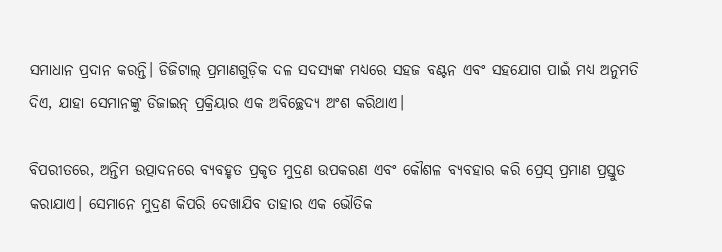ସମାଧାନ ପ୍ରଦାନ କରନ୍ତି। ଡିଜିଟାଲ୍ ପ୍ରମାଣଗୁଡ଼ିକ ଦଳ ସଦସ୍ୟଙ୍କ ମଧ୍ୟରେ ସହଜ ବଣ୍ଟନ ଏବଂ ସହଯୋଗ ପାଇଁ ମଧ୍ୟ ଅନୁମତି ଦିଏ, ଯାହା ସେମାନଙ୍କୁ ଡିଜାଇନ୍ ପ୍ରକ୍ରିୟାର ଏକ ଅବିଚ୍ଛେଦ୍ୟ ଅଂଶ କରିଥାଏ।

ବିପରୀତରେ, ଅନ୍ତିମ ଉତ୍ପାଦନରେ ବ୍ୟବହୃତ ପ୍ରକୃତ ମୁଦ୍ରଣ ଉପକରଣ ଏବଂ କୌଶଳ ବ୍ୟବହାର କରି ପ୍ରେସ୍ ପ୍ରମାଣ ପ୍ରସ୍ତୁତ କରାଯାଏ। ସେମାନେ ମୁଦ୍ରଣ କିପରି ଦେଖାଯିବ ତାହାର ଏକ ଭୌତିକ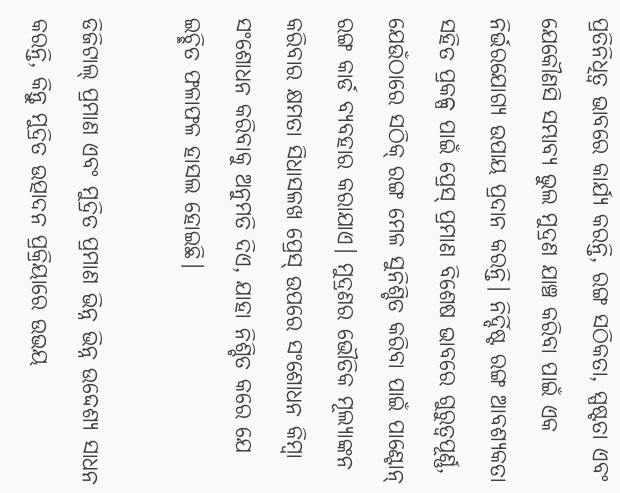ପ୍ରତିନିଧିତ୍ୱ ଭାବରେ କାର୍ଯ୍ୟ କରନ୍ତି, ରଙ୍ଗ ସଠିକତା, ସ୍ପଷ୍ଟତା ଏବଂ ଯେକୌଣସି ସମ୍ଭାବ୍ୟ ଭୁଲ ମୁଦ୍ରଣ ଯାଞ୍ଚ କରିବା ପାଇଁ ଏକ ନିର୍ଭରଯୋଗ୍ୟ ଉପାୟ ପ୍ରଦାନ କରନ୍ତି। ନିର୍ଦ୍ଦିଷ୍ଟ ରଙ୍ଗ ଆବଶ୍ୟକତା ସହିତ ପ୍ରକଳ୍ପ ପାଇଁ ପ୍ରେସ୍ ପ୍ରମାଣ ବିଶେଷ ଭାବରେ ଗୁରୁତ୍ୱପୂର୍ଣ୍ଣ, ଯେଉଁଠାରେ ସଠିକ୍ ରଙ୍ଗ ମେଳ ସୁନିଶ୍ଚିତ କରିବା ପାଇଁ ପାଣ୍ଟୋନ୍ ରଙ୍ଗ କାର୍ଡ ବ୍ୟବହାର କରାଯାଏ। ମୁଦ୍ରଣର ଭୌତିକ ମୂଲ୍ୟାଙ୍କନ କରିବାର କ୍ଷମତା ସିଧାସଳଖ ପ୍ରେସ୍ ଉପରେ ସଂଶୋଧନ କିମ୍ବା ସଂଶୋଧନ କରିବାକୁ ଅନୁମତି ଦିଏ, ଯାହା ନିଶ୍ଚିତ କରେ ଯେ ଇଚ୍ଛିତ ଫଳାଫଳ ହାସଲ ହୋଇଛି।

ଡିଜିଟାଲ୍ ପ୍ରମାଣ ଏବଂ ମୁଦ୍ରିତ ପ୍ରମାଣ ଭିନ୍ନ ଭିନ୍ନ ଉଦ୍ଦେଶ୍ୟ ସାଧନ କରନ୍ତି, କିନ୍ତୁ ମୁଦ୍ରିତ ଉତ୍ପାଦନ ପ୍ରକ୍ରିୟାରେ ଉଭୟ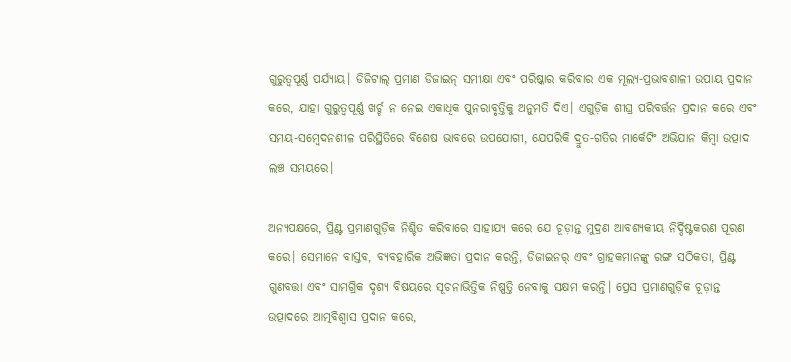ଗୁରୁତ୍ୱପୂର୍ଣ୍ଣ ପର୍ଯ୍ୟାୟ। ଡିଜିଟାଲ୍ ପ୍ରମାଣ ଡିଜାଇନ୍ ସମୀକ୍ଷା ଏବଂ ପରିଷ୍କାର କରିବାର ଏକ ମୂଲ୍ୟ-ପ୍ରଭାବଶାଳୀ ଉପାୟ ପ୍ରଦାନ କରେ, ଯାହା ଗୁରୁତ୍ୱପୂର୍ଣ୍ଣ ଖର୍ଚ୍ଚ ନ ନେଇ ଏକାଧିକ ପୁନରାବୃତ୍ତିକୁ ଅନୁମତି ଦିଏ। ଏଗୁଡ଼ିକ ଶୀଘ୍ର ପରିବର୍ତ୍ତନ ପ୍ରଦାନ କରେ ଏବଂ ସମୟ-ସମ୍ବେଦନଶୀଳ ପରିସ୍ଥିତିରେ ବିଶେଷ ଭାବରେ ଉପଯୋଗୀ, ଯେପରିକି ଦ୍ରୁତ-ଗତିର ମାର୍କେଟିଂ ଅଭିଯାନ କିମ୍ବା ଉତ୍ପାଦ ଲଞ୍ଚ ସମୟରେ।

ଅନ୍ୟପକ୍ଷରେ, ପ୍ରିଣ୍ଟ ପ୍ରମାଣଗୁଡ଼ିକ ନିଶ୍ଚିତ କରିବାରେ ସାହାଯ୍ୟ କରେ ଯେ ଚୂଡ଼ାନ୍ତ ମୁଦ୍ରଣ ଆବଶ୍ୟକୀୟ ନିର୍ଦ୍ଦିଷ୍ଟକରଣ ପୂରଣ କରେ। ସେମାନେ ବାସ୍ତବ, ବ୍ୟବହାରିକ ଅଭିଜ୍ଞତା ପ୍ରଦାନ କରନ୍ତି, ଡିଜାଇନର୍ ଏବଂ ଗ୍ରାହକମାନଙ୍କୁ ରଙ୍ଗ ସଠିକତା, ପ୍ରିଣ୍ଟ ଗୁଣବତ୍ତା ଏବଂ ସାମଗ୍ରିକ ଦୃଶ୍ୟ ବିଷୟରେ ସୂଚନାଭିତ୍ତିକ ନିଷ୍ପତ୍ତି ନେବାକୁ ସକ୍ଷମ କରନ୍ତି। ପ୍ରେସ ପ୍ରମାଣଗୁଡ଼ିକ ଚୂଡ଼ାନ୍ତ ଉତ୍ପାଦରେ ଆତ୍ମବିଶ୍ୱାସ ପ୍ରଦାନ କରେ,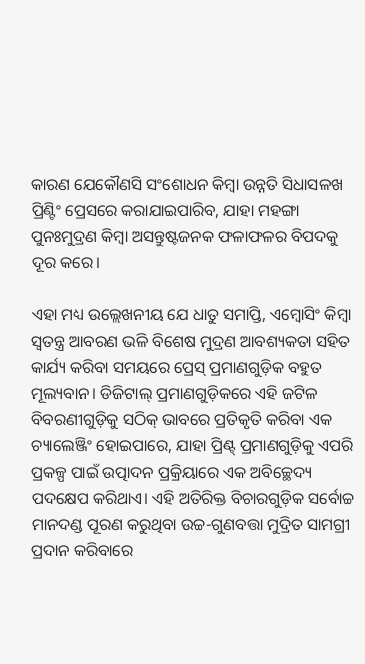କାରଣ ଯେକୌଣସି ସଂଶୋଧନ କିମ୍ବା ଉନ୍ନତି ସିଧାସଳଖ ପ୍ରିଣ୍ଟିଂ ପ୍ରେସରେ କରାଯାଇପାରିବ, ଯାହା ମହଙ୍ଗା ପୁନଃମୁଦ୍ରଣ କିମ୍ବା ଅସନ୍ତୁଷ୍ଟଜନକ ଫଳାଫଳର ବିପଦକୁ ଦୂର କରେ।

ଏହା ମଧ୍ୟ ଉଲ୍ଲେଖନୀୟ ଯେ ଧାତୁ ସମାପ୍ତି, ଏମ୍ବୋସିଂ କିମ୍ବା ସ୍ୱତନ୍ତ୍ର ଆବରଣ ଭଳି ବିଶେଷ ମୁଦ୍ରଣ ଆବଶ୍ୟକତା ସହିତ କାର୍ଯ୍ୟ କରିବା ସମୟରେ ପ୍ରେସ୍ ପ୍ରମାଣଗୁଡ଼ିକ ବହୁତ ମୂଲ୍ୟବାନ। ଡିଜିଟାଲ୍ ପ୍ରମାଣଗୁଡ଼ିକରେ ଏହି ଜଟିଳ ବିବରଣୀଗୁଡ଼ିକୁ ସଠିକ୍ ଭାବରେ ପ୍ରତିକୃତି କରିବା ଏକ ଚ୍ୟାଲେଞ୍ଜିଂ ହୋଇପାରେ, ଯାହା ପ୍ରିଣ୍ଟ୍ ପ୍ରମାଣଗୁଡ଼ିକୁ ଏପରି ପ୍ରକଳ୍ପ ପାଇଁ ଉତ୍ପାଦନ ପ୍ରକ୍ରିୟାରେ ଏକ ଅବିଚ୍ଛେଦ୍ୟ ପଦକ୍ଷେପ କରିଥାଏ। ଏହି ଅତିରିକ୍ତ ବିଚାରଗୁଡ଼ିକ ସର୍ବୋଚ୍ଚ ମାନଦଣ୍ଡ ପୂରଣ କରୁଥିବା ଉଚ୍ଚ-ଗୁଣବତ୍ତା ମୁଦ୍ରିତ ସାମଗ୍ରୀ ପ୍ରଦାନ କରିବାରେ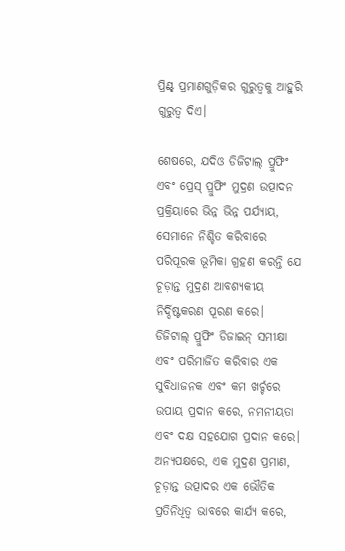ପ୍ରିଣ୍ଟ୍ ପ୍ରମାଣଗୁଡ଼ିକର ଗୁରୁତ୍ୱକୁ ଆହୁରି ଗୁରୁତ୍ୱ ଦିଏ।

ଶେଷରେ, ଯଦିଓ ଡିଜିଟାଲ୍ ପ୍ରୁଫିଂ ଏବଂ ପ୍ରେସ୍ ପ୍ରୁଫିଂ ମୁଦ୍ରଣ ଉତ୍ପାଦନ ପ୍ରକ୍ରିୟାରେ ଭିନ୍ନ ଭିନ୍ନ ପର୍ଯ୍ୟାୟ, ସେମାନେ ନିଶ୍ଚିତ କରିବାରେ ପରିପୂରକ ଭୂମିକା ଗ୍ରହଣ କରନ୍ତି ଯେ ଚୂଡ଼ାନ୍ତ ମୁଦ୍ରଣ ଆବଶ୍ୟକୀୟ ନିର୍ଦ୍ଦିଷ୍ଟକରଣ ପୂରଣ କରେ। ଡିଜିଟାଲ୍ ପ୍ରୁଫିଂ ଡିଜାଇନ୍ ସମୀକ୍ଷା ଏବଂ ପରିମାର୍ଜିତ କରିବାର ଏକ ସୁବିଧାଜନକ ଏବଂ କମ ଖର୍ଚ୍ଚରେ ଉପାୟ ପ୍ରଦାନ କରେ, ନମନୀୟତା ଏବଂ ଦକ୍ଷ ସହଯୋଗ ପ୍ରଦାନ କରେ। ଅନ୍ୟପକ୍ଷରେ, ଏକ ମୁଦ୍ରଣ ପ୍ରମାଣ, ଚୂଡ଼ାନ୍ତ ଉତ୍ପାଦର ଏକ ଭୌତିକ ପ୍ରତିନିଧିତ୍ୱ ଭାବରେ କାର୍ଯ୍ୟ କରେ,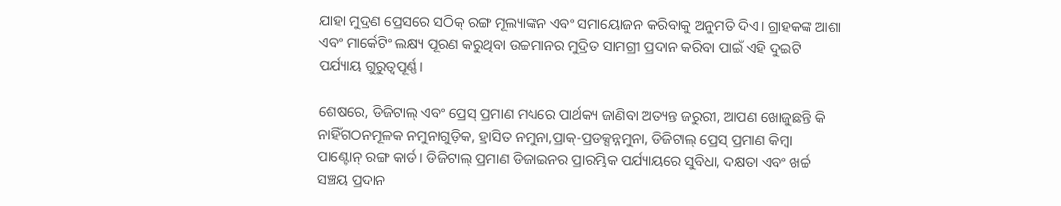ଯାହା ମୁଦ୍ରଣ ପ୍ରେସରେ ସଠିକ୍ ରଙ୍ଗ ମୂଲ୍ୟାଙ୍କନ ଏବଂ ସମାୟୋଜନ କରିବାକୁ ଅନୁମତି ଦିଏ। ଗ୍ରାହକଙ୍କ ଆଶା ଏବଂ ମାର୍କେଟିଂ ଲକ୍ଷ୍ୟ ପୂରଣ କରୁଥିବା ଉଚ୍ଚମାନର ମୁଦ୍ରିତ ସାମଗ୍ରୀ ପ୍ରଦାନ କରିବା ପାଇଁ ଏହି ଦୁଇଟି ପର୍ଯ୍ୟାୟ ଗୁରୁତ୍ୱପୂର୍ଣ୍ଣ।

ଶେଷରେ, ଡିଜିଟାଲ୍ ଏବଂ ପ୍ରେସ୍ ପ୍ରମାଣ ମଧ୍ୟରେ ପାର୍ଥକ୍ୟ ଜାଣିବା ଅତ୍ୟନ୍ତ ଜରୁରୀ, ଆପଣ ଖୋଜୁଛନ୍ତି କି ନାହିଁଗଠନମୂଳକ ନମୁନାଗୁଡ଼ିକ, ହ୍ରାସିତ ନମୁନା,ପ୍ରାକ୍-ପ୍ରଡକ୍ସନ୍ନମୁନା, ଡିଜିଟାଲ୍ ପ୍ରେସ୍ ପ୍ରମାଣ କିମ୍ବା ପାଣ୍ଟୋନ୍ ରଙ୍ଗ କାର୍ଡ। ଡିଜିଟାଲ୍ ପ୍ରମାଣ ଡିଜାଇନର ପ୍ରାରମ୍ଭିକ ପର୍ଯ୍ୟାୟରେ ସୁବିଧା, ଦକ୍ଷତା ଏବଂ ଖର୍ଚ୍ଚ ସଞ୍ଚୟ ପ୍ରଦାନ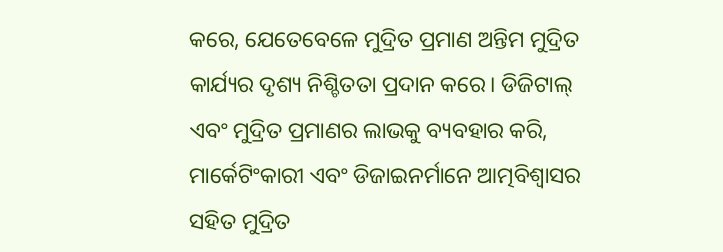କରେ, ଯେତେବେଳେ ମୁଦ୍ରିତ ପ୍ରମାଣ ଅନ୍ତିମ ମୁଦ୍ରିତ କାର୍ଯ୍ୟର ଦୃଶ୍ୟ ନିଶ୍ଚିତତା ପ୍ରଦାନ କରେ। ଡିଜିଟାଲ୍ ଏବଂ ମୁଦ୍ରିତ ପ୍ରମାଣର ଲାଭକୁ ବ୍ୟବହାର କରି, ମାର୍କେଟିଂକାରୀ ଏବଂ ଡିଜାଇନର୍ମାନେ ଆତ୍ମବିଶ୍ୱାସର ସହିତ ମୁଦ୍ରିତ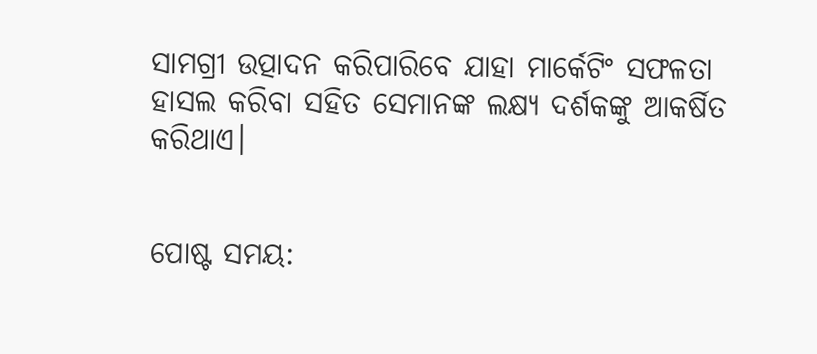ସାମଗ୍ରୀ ଉତ୍ପାଦନ କରିପାରିବେ ଯାହା ମାର୍କେଟିଂ ସଫଳତା ହାସଲ କରିବା ସହିତ ସେମାନଙ୍କ ଲକ୍ଷ୍ୟ ଦର୍ଶକଙ୍କୁ ଆକର୍ଷିତ କରିଥାଏ।


ପୋଷ୍ଟ ସମୟ: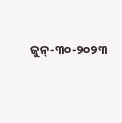ଜୁନ୍-୩୦-୨୦୨୩